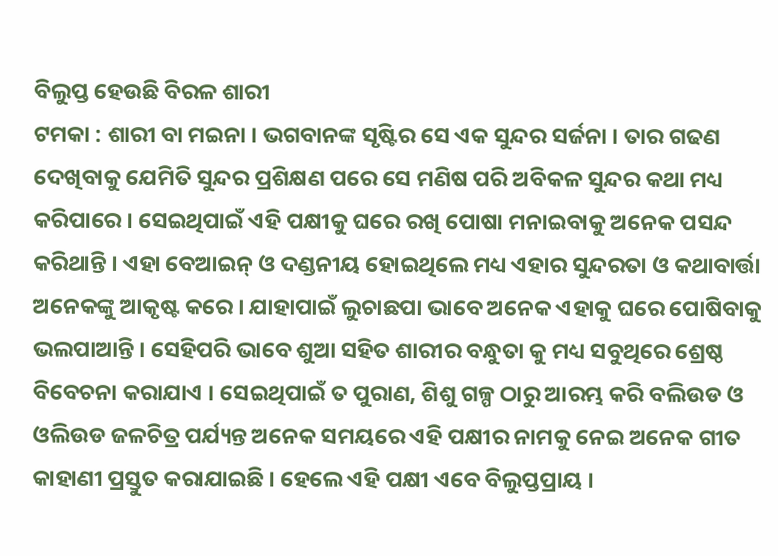ବିଲୁପ୍ତ ହେଉଛି ବିରଳ ଶାରୀ
ଟମକା : ଶାରୀ ବା ମଇନା । ଭଗବାନଙ୍କ ସୃଷ୍ଟିର ସେ ଏକ ସୁନ୍ଦର ସର୍ଜନା । ତାର ଗଢଣ ଦେଖିବାକୁ ଯେମିତି ସୁନ୍ଦର ପ୍ରଶିକ୍ଷଣ ପରେ ସେ ମଣିଷ ପରି ଅବିକଳ ସୁନ୍ଦର କଥା ମଧ୍ୟ କରିପାରେ । ସେଇଥିପାଇଁ ଏହି ପକ୍ଷୀକୁ ଘରେ ରଖି ପୋଷା ମନାଇବାକୁ ଅନେକ ପସନ୍ଦ କରିଥାନ୍ତି । ଏହା ବେଆଇନ୍ ଓ ଦଣ୍ଡନୀୟ ହୋଇଥିଲେ ମଧ୍ୟ ଏହାର ସୁନ୍ଦରତା ଓ କଥାବାର୍ତ୍ତା ଅନେକଙ୍କୁ ଆକୃଷ୍ଟ କରେ । ଯାହାପାଇଁ ଲୁଚାଛପା ଭାବେ ଅନେକ ଏହାକୁ ଘରେ ପୋଷିବାକୁ ଭଲପାଆନ୍ତି । ସେହିପରି ଭାବେ ଶୁଆ ସହିତ ଶାରୀର ବନ୍ଧୁତା କୁ ମଧ୍ୟ ସବୁଥିରେ ଶ୍ରେଷ୍ଠ ବିବେଚନା କରାଯାଏ । ସେଇଥିପାଇଁ ତ ପୁରାଣ, ଶିଶୁ ଗଳ୍ପ ଠାରୁ ଆରମ୍ଭ କରି ବଲିଉଡ ଓ ଓଲିଉଡ ଜଳଚିତ୍ର ପର୍ଯ୍ୟନ୍ତ ଅନେକ ସମୟରେ ଏହି ପକ୍ଷୀର ନାମକୁ ନେଇ ଅନେକ ଗୀତ କାହାଣୀ ପ୍ରସ୍ତୁତ କରାଯାଇଛି । ହେଲେ ଏହି ପକ୍ଷୀ ଏବେ ବିଲୁପ୍ତପ୍ରାୟ ।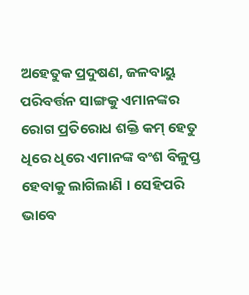ଅହେତୁକ ପ୍ରଦୁଷଣ, ଜଳବାୟୁ ପରିବର୍ତ୍ତନ ସାଙ୍ଗକୁ ଏମାନଙ୍କର ରୋଗ ପ୍ରତିରୋଧ ଶକ୍ତି କମ୍ ହେତୁ ଧିରେ ଧିରେ ଏମାନଙ୍କ ବଂଶ ବିଳୁପ୍ତ ହେବାକୁ ଲାଗିଲାଣି । ସେହିପରି ଭାବେ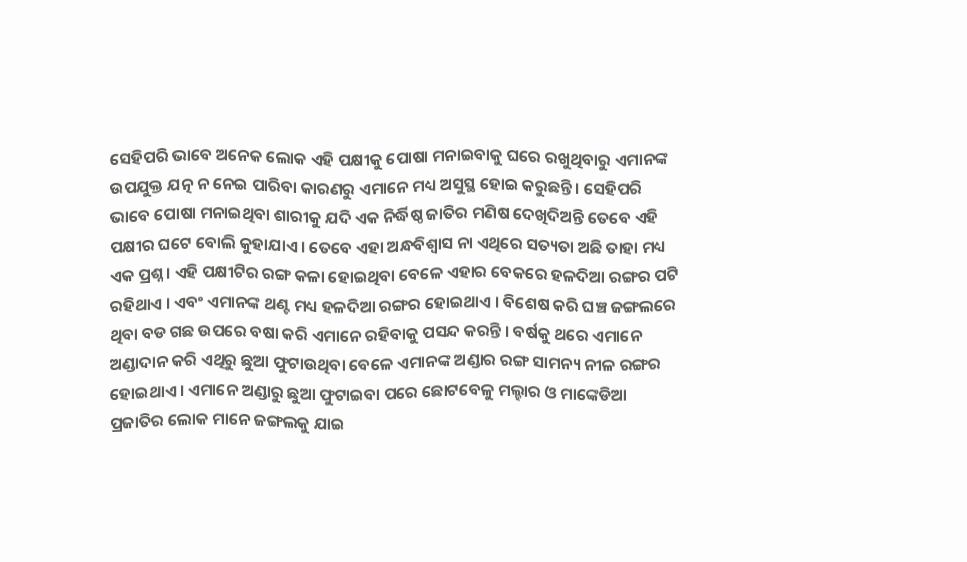ସେହିପରି ଭାବେ ଅନେକ ଲୋକ ଏହି ପକ୍ଷୀକୁ ପୋଷା ମନାଇବାକୁ ଘରେ ରଖୁଥିବାରୁ ଏମାନଙ୍କ ଉପଯୁକ୍ତ ଯତ୍ନ ନ ନେଇ ପାରିବା କାରଣରୁ ଏମାନେ ମଧ୍ୟ ଅସୁସ୍ଥ ହୋଇ କରୁଛନ୍ତି । ସେହିପରି ଭାବେ ପୋଷା ମନାଇଥିବା ଶାରୀକୁ ଯଦି ଏକ ନିର୍ଦ୍ଧିଷ୍ଠ ଜାତିର ମଣିଷ ଦେଖିଦିଅନ୍ତି ତେବେ ଏହି ପକ୍ଷୀର ଘଟେ ବୋଲି କୁହାଯାଏ । ତେବେ ଏହା ଅନ୍ଧବିଶ୍ୱାସ ନା ଏଥିରେ ସତ୍ୟତା ଅଛି ତାହା ମଧ୍ୟ ଏକ ପ୍ରଶ୍ନ । ଏହି ପକ୍ଷୀଟିର ରଙ୍ଗ କଳା ହୋଇଥିବା ବେଳେ ଏହାର ବେକରେ ହଳଦିଆ ରଙ୍ଗର ପଟି ରହିଥାଏ । ଏବଂ ଏମାନଙ୍କ ଥଣ୍ଟ ମଧ୍ୟ ହଳଦିଆ ରଙ୍ଗର ହୋଇଥାଏ । ବିଶେଷ କରି ଘଞ୍ଚ ଜଙ୍ଗଲରେ ଥିବା ବଡ ଗଛ ଉପରେ ବଷା କରି ଏମାନେ ରହିବାକୁ ପସନ୍ଦ କରନ୍ତି । ବର୍ଷକୁ ଥରେ ଏମାନେ ଅଣ୍ଡାଦାନ କରି ଏଥିରୁ ଛୁଆ ଫୁଟାଉଥିବା ବେଳେ ଏମାନଙ୍କ ଅଣ୍ଡାର ରଙ୍ଗ ସାମନ୍ୟ ନୀଳ ରଙ୍ଗର ହୋଇଥାଏ । ଏମାନେ ଅଣ୍ଡାରୁ ଛୁଆ ଫୁଟାଇବା ପରେ ଛୋଟବେଳୁ ମଲ୍ହାର ଓ ମାଙ୍କେଡିଆ ପ୍ରଜାତିର ଲୋକ ମାନେ ଜଙ୍ଗଲକୁ ଯାଇ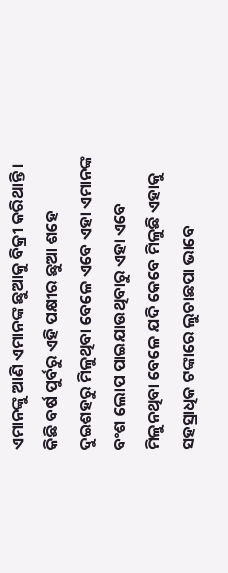ଏମାନଙ୍କୁ ଆଣି ଏମାନଙ୍କ ଛୁଆକୁ ବିକ୍ରୀ କରିଥାନ୍ତି । କିଛି ବର୍ଷ ପୁର୍ବରୁ ଏହି ପକ୍ଷୀର ଛୁଆ ଶହେ ଦୁଇଶହରୁ ମିଳୁଥିବା ବେଳେ ଏବେ ଏହା ଏମାନଙ୍କ ବଂଶ ଲୋପ ପାଇଯାଉଥିବାରୁ ଏହା ଏବେ ମିଳୁନଥିବା ବେଳେ ଯଦି କେବେ ମିଳୁଛି ଏହାକୁ ସହସ୍ରାଧିକ ଟଙ୍କାରେ ଲୁଚାଛପା ଭାବେ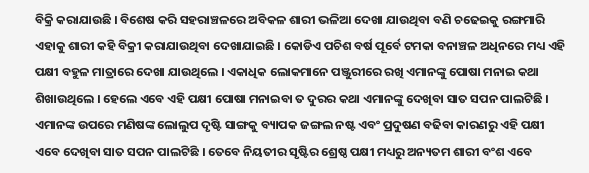ବିକ୍ରି କରାଯାଉଛି । ବିଶେଷ କରି ସହରାଞ୍ଚଳରେ ଅବିକଳ ଶାରୀ ଭଳିଆ ଦେଖା ଯାଉଥିବା ବଣି ଚଢେଇକୁ ରଙ୍ଗମାରି ଏହାକୁ ଶାରୀ କହି ବିକ୍ରୀ କରାଯାଉଥିବା ଦେଖାଯାଇଛି । କୋଡିଏ ପଚିଶ ବର୍ଷ ପୂର୍ବେ ଟମକା ବନାଞ୍ଚଳ ଅଧିନରେ ମଧ୍ୟ ଏହି ପକ୍ଷୀ ବହୁଳ ମାତ୍ରାରେ ଦେଖା ଯାଉଥିଲେ । ଏକାଧିକ ଲୋକମାନେ ପଞ୍ଜୁରୀରେ ରଖି ଏମାନଙ୍କୁ ପୋଷା ମନାଇ କଥା ଶିଖାଉଥିଲେ । ହେଲେ ଏବେ ଏହି ପକ୍ଷୀ ପୋଷା ମନାଇବା ତ ଦୁରର କଥା ଏମାନଙ୍କୁ ଦେଖିବା ସାତ ସପନ ପାଲଟିଛି । ଏମାନଙ୍କ ଉପରେ ମଣିଷଙ୍କ ଲୋଲୁପ ଦୃଷ୍ଟି ସାଙ୍ଗକୁ ବ୍ୟାପକ ଜଙ୍ଗଲ ନଷ୍ଟ ଏବଂ ପ୍ରଦୁଷଣ ବଢିବା କାରଣରୁ ଏହି ପକ୍ଷୀ ଏବେ ଦେଖିବା ସାତ ସପନ ପାଲଟିଛି । ତେବେ ନିୟତୀର ସୃଷ୍ଟିର ଶ୍ରେଷ୍ଠ ପକ୍ଷୀ ମଧ୍ୟରୁ ଅନ୍ୟତମ ଶାରୀ ବଂଶ ଏବେ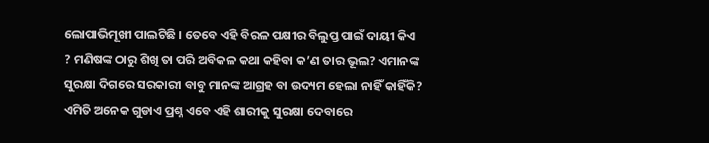ଲୋପାଭିମୂଖୀ ପାଲଟିଛି । ତେବେ ଏହି ବିରଳ ପକ୍ଷୀର ବିଲୁପ୍ତ ପାଇଁ ଦାୟୀ କିଏ ? ମଣିଷଙ୍କ ଠାରୁ ଶିଖି ତା ପରି ଅବିକଳ କଥା କହିବା କ’ଣ ତାର ଭୂଲ? ଏମାନଙ୍କ ସୁରକ୍ଷା ଦିଗରେ ସରକାରୀ ବାବୁ ମାନଙ୍କ ଆଗ୍ରହ ବା ଉଦ୍ୟମ ହେଲା ନାହିଁ କାହିଁକି? ଏମିତି ଅନେକ ଗୁଡାଏ ପ୍ରଶ୍ନ ଏବେ ଏହି ଶାରୀକୁ ସୁରକ୍ଷା ଦେବାରେ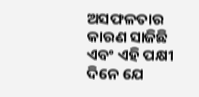ଅସଫଳତାର କାରଣ ସାଜିଛି ଏବଂ ଏହି ପକ୍ଷୀ ଦିନେ ଯେ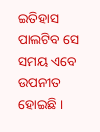ଇତିହାସ ପାଲଟିବ ସେ ସମୟ ଏବେ ଉପନୀତ ହୋଇଛି ।